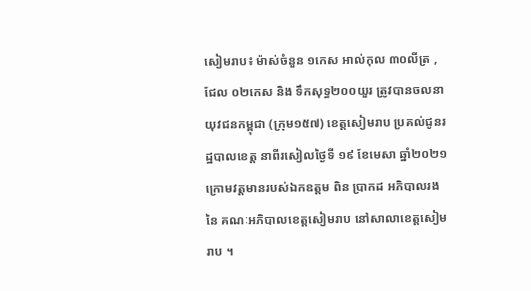សៀមរាប៖ ម៉ាស់ចំនួន ១កេស អាល់កុល ៣០លីត្រ ,ជែល ០២កេស និង ទឹកសុទ្ធ២០០យួរ ត្រូវបានចលនាយុវជនកម្ពុជា (ក្រុម១៥៧) ខេត្តសៀមរាប ប្រគល់ជូនរដ្ឋបាលខេត្ត នាពីរសៀលថ្ងៃទី ១៩ ខែមេសា ឆ្នាំ២០២១ ក្រោមវត្តមានរបស់ឯកឧត្តម ពិន ប្រាកដ អភិបាលរង នៃ គណៈអភិបាលខេត្តសៀមរាប នៅសាលាខេត្តសៀមរាប ។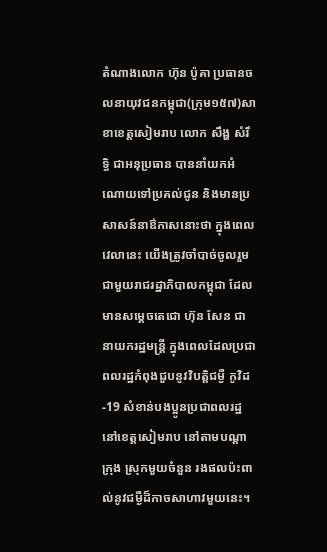តំណាងលោក ហ៊ុន ប៉ូគា ប្រធានចលនាយុវជនកម្ពុជា(ក្រុម១៥៧)សាខាខេត្តសៀមរាប លោក សឹង្ហ សំរឹទ្ធិ ជាអនុប្រធាន បាននាំយកអំណោយទៅប្រគល់ជូន និងមានប្រសាសន៍នាឳកាសនោះថា ក្នុងពេលវេលានេះ យើងត្រូវចាំបាច់ចូលរួមជាមួយរាជរដ្ឋាភិបាលកម្ពុជា ដែលមានសម្តេចតេជោ ហ៊ុន សែន ជានាយករដ្ឋមន្ត្រី ក្នុងពេលដែលប្រជាពលរដ្ឋកំពុងជួបនូវវិបត្តិជម្ងឺ កូវិដ-19 សំខាន់បងប្អូនប្រជាពលរដ្ឋនៅខេត្តសៀមរាប នៅតាមបណ្តាក្រុង ស្រុកមួយចំនួន រងផលប៉ះពាល់នូវជម្ងឺដ៏កាចសាហាវមួយនេះ។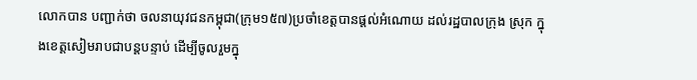លោកបាន បញ្ជាក់ថា ចលនាយុវជនកម្ពុជា(ក្រុម១៥៧)ប្រចាំខេត្តបានផ្តល់អំណោយ ដល់រដ្ឋបាលក្រុង ស្រុក ក្នុងខេត្តសៀមរាបជាបន្តបន្ទាប់ ដើម្បីចូលរួមក្នុ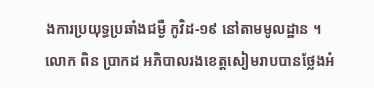ងការប្រយុទ្ធប្រឆាំងជម្ងឺ កូវិដ-១៩ នៅតាមមូលដ្ឋាន ។
លោក ពិន ប្រាកដ អភិបាលរងខេត្តសៀមរាបបានថ្លែងអំ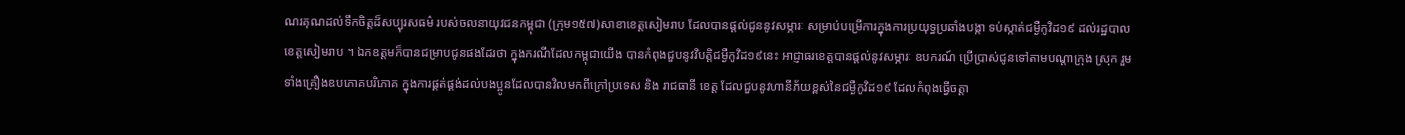ណរគុណដល់ទឹកចិត្តដ៏សប្បុរសធម៌ របស់ចលនាយុវជនកម្ពុជា (ក្រុម១៥៧)សាខាខេត្តសៀមរាប ដែលបានផ្តល់ជូននូវសម្ភារៈ សម្រាប់បម្រើការក្នុងការប្រយុទ្ធប្រឆាំងបង្កា ទប់ស្កាត់ជម្ងឺកូវិដ១៩ ដល់រដ្ឋបាលខេត្តសៀមរាប ។ ឯកឧត្តមក៏បានជម្រាបជូនផងដែរថា ក្នុងករណីដែលកម្ពុជាយើង បានកំពុងជួបនូវវិបត្តិជម្ងឺកូវិដ១៩នេះ អាជ្ញាធរខេត្តបានផ្តល់នូវសម្ភារៈ ឧបករណ៍ ប្រើប្រាស់ជូនទៅតាមបណ្តាក្រុង ស្រុក រួមទាំងគ្រឿងឧបភោគបរិភោគ ក្នុងការផ្គត់ផ្គង់ដល់បងប្អូនដែលបានវិលមកពីក្រៅប្រទេស និង រាជធានី ខេត្ត ដែលជួបនូវហានីភ័យខ្ពស់នៃជម្ងឺកូវិដ១៩ ដែលកំពុងធ្វើចត្តា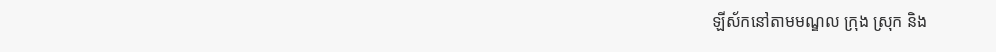ឡីស័កនៅតាមមណ្ឌល ក្រុង ស្រុក និង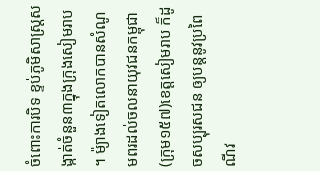ចំពោះការបិទ ខ្ទប់ភូមិសាស្ត្រសង្កាត់ចំនួន៣ក្នុងក្រុងសៀមរាប ។ ម៉្យាងទៀតលោកបានសំណូមពរដល់ចលនាយុវជនកម្ពុជា(ក្រុម១៥៧)ខេត្តសៀមរាប ក៏ដូចសប្បុរសជន ឲ្យបន្តនូវប្រពៃណីវ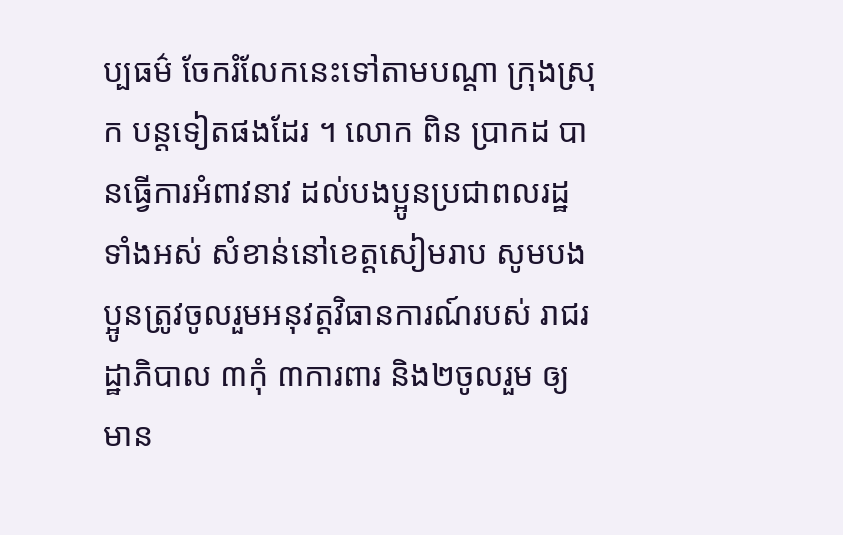ប្បធម៌ ចែករំលែកនេះទៅតាមបណ្តា ក្រុងស្រុក បន្តទៀតផងដែរ ។ លោក ពិន ប្រាកដ បានធ្វើការអំពាវនាវ ដល់បងប្អូនប្រជាពលរដ្ឋទាំងអស់ សំខាន់នៅខេត្តសៀមរាប សូមបងប្អូនត្រូវចូលរួមអនុវត្តវិធានការណ៍របស់ រាជរដ្ឋាភិបាល ៣កុំ ៣ការពារ និង២ចូលរួម ឲ្យមាន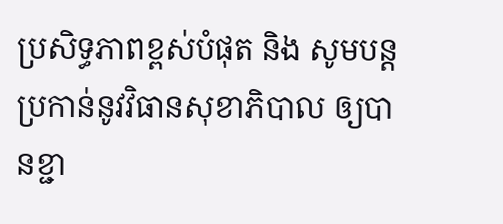ប្រសិទ្ធភាពខ្ពស់បំផុត និង សូមបន្តប្រកាន់នូវវិធានសុខាភិបាល ឲ្យបានខ្ជា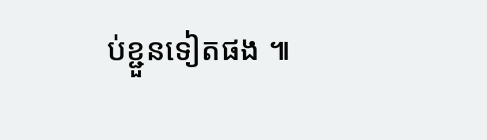ប់ខ្ជួនទៀតផង ៕